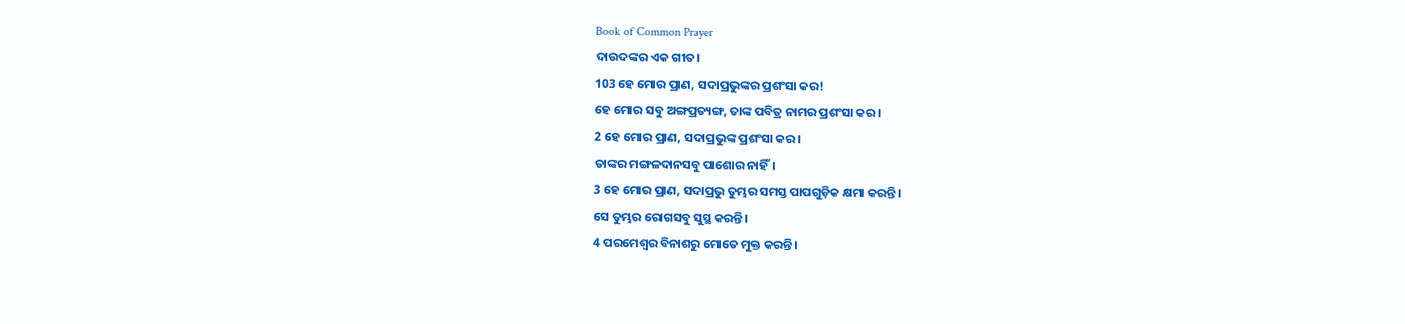Book of Common Prayer
ଦାଉଦଙ୍କର ଏକ ଗୀତ।
103 ହେ ମୋର ପ୍ରାଣ, ସଦାପ୍ରଭୁଙ୍କର ପ୍ରଶଂସା କର!
ହେ ମୋର ସବୁ ଅଙ୍ଗପ୍ରତ୍ୟଙ୍ଗ, ତାଙ୍କ ପବିତ୍ର ନାମର ପ୍ରଶଂସା କର।
2 ହେ ମୋର ପ୍ରାଣ, ସଦାପ୍ରଭୁଙ୍କ ପ୍ରଶଂସା କର।
ତାଙ୍କର ମଙ୍ଗଳଦାନସବୁ ପାଶୋର ନାହିଁ।
3 ହେ ମୋର ପ୍ରାଣ, ସଦାପ୍ରଭୁ ତୁମ୍ଭର ସମସ୍ତ ପାପଗୁଡ଼ିକ କ୍ଷମା କରନ୍ତି।
ସେ ତୁମ୍ଭର ରୋଗସବୁ ସୁସ୍ଥ କରନ୍ତି।
4 ପରମେଶ୍ୱର ବିନାଶରୁ ମୋତେ ମୁକ୍ତ କରନ୍ତି।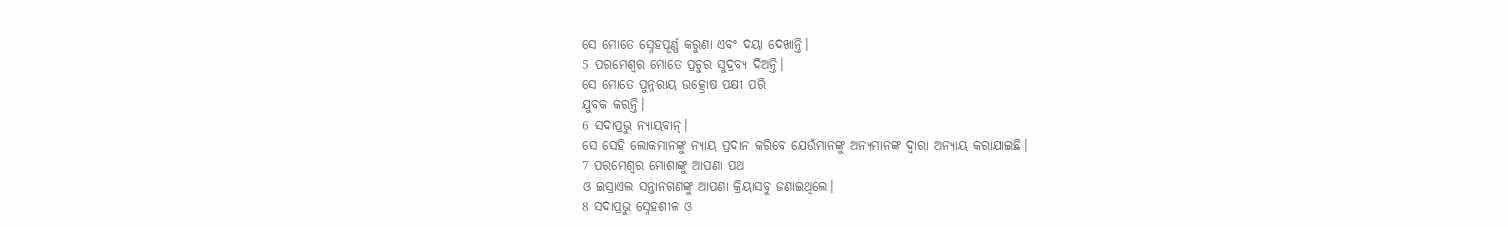ସେ ମୋତେ ସ୍ନେହପୂର୍ଣ୍ଣ କରୁଣା ଏବଂ ଦୟା ଦେଖାନ୍ତି।
5 ପରମେଶ୍ୱର ମୋତେ ପ୍ରଚୁର ସୁଦ୍ରବ୍ୟ ଦିଅନ୍ତି।
ସେ ମୋତେ ପୁନ୍ନରାୟ ଉତ୍କ୍ରୋଷ ପକ୍ଷୀ ପରି
ଯୁବକ କରନ୍ତି।
6 ସଦାପ୍ରଭୁ ନ୍ୟାୟବାନ୍।
ସେ ସେହି ଲୋକମାନଙ୍କୁ ନ୍ୟାୟ ପ୍ରଦାନ କରିବେ ଯେଉଁମାନଙ୍କୁ ଅନ୍ୟମାନଙ୍କ ଦ୍ୱାରା ଅନ୍ୟାୟ କରାଯାଇଛି।
7 ପରମେଶ୍ୱର ମୋଶାଙ୍କୁ ଆପଣା ପଥ
ଓ ଇସ୍ରାଏଲ ସନ୍ତାନଗଣଙ୍କୁ ଆପଣା କ୍ରିୟାସବୁ ଜଣାଇଥିଲେ।
8 ସଦାପ୍ରଭୁ ସ୍ନେହଶୀଳ ଓ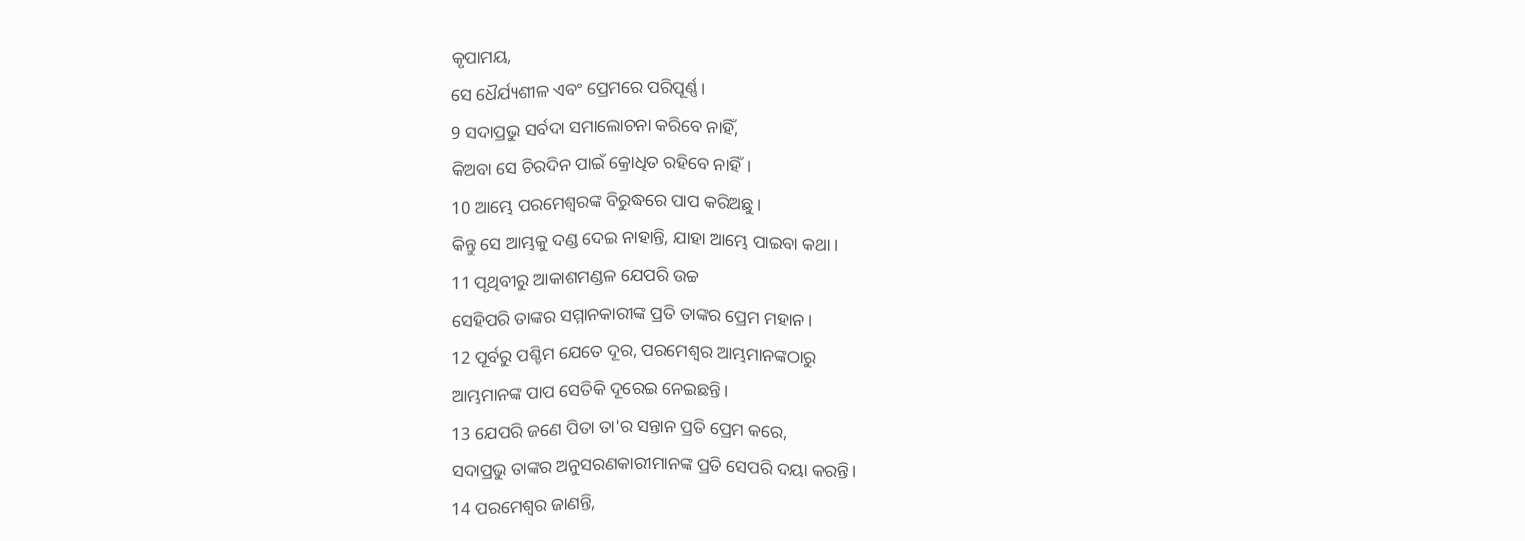କୃପାମୟ,
ସେ ଧୈର୍ଯ୍ୟଶୀଳ ଏବଂ ପ୍ରେମରେ ପରିପୂର୍ଣ୍ଣ।
9 ସଦାପ୍ରଭୁ ସର୍ବଦା ସମାଲୋଚନା କରିବେ ନାହିଁ,
କିଅବା ସେ ଚିରଦିନ ପାଇଁ କ୍ରୋଧିତ ରହିବେ ନାହିଁ।
10 ଆମ୍ଭେ ପରମେଶ୍ୱରଙ୍କ ବିରୁଦ୍ଧରେ ପାପ କରିଅଛୁ।
କିନ୍ତୁ ସେ ଆମ୍ଭକୁ ଦଣ୍ଡ ଦେଇ ନାହାନ୍ତି, ଯାହା ଆମ୍ଭେ ପାଇବା କଥା।
11 ପୃଥିବୀରୁ ଆକାଶମଣ୍ଡଳ ଯେପରି ଉଚ୍ଚ
ସେହିପରି ତାଙ୍କର ସମ୍ମାନକାରୀଙ୍କ ପ୍ରତି ତାଙ୍କର ପ୍ରେମ ମହାନ।
12 ପୂର୍ବରୁ ପଶ୍ଚିମ ଯେତେ ଦୂର, ପରମେଶ୍ୱର ଆମ୍ଭମାନଙ୍କଠାରୁ
ଆମ୍ଭମାନଙ୍କ ପାପ ସେତିକି ଦୂରେଇ ନେଇଛନ୍ତି।
13 ଯେପରି ଜଣେ ପିତା ତା'ର ସନ୍ତାନ ପ୍ରତି ପ୍ରେମ କରେ,
ସଦାପ୍ରଭୁ ତାଙ୍କର ଅନୁସରଣକାରୀମାନଙ୍କ ପ୍ରତି ସେପରି ଦୟା କରନ୍ତି।
14 ପରମେଶ୍ୱର ଜାଣନ୍ତି,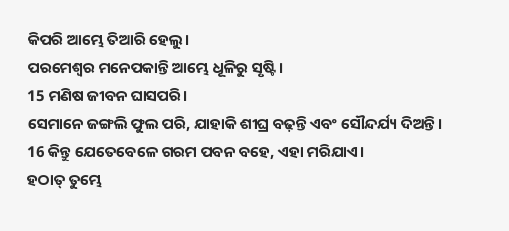କିପରି ଆମ୍ଭେ ତିଆରି ହେଲୁ।
ପରମେଶ୍ୱର ମନେପକାନ୍ତି ଆମ୍ଭେ ଧୂଳିରୁ ସୃଷ୍ଟି।
15 ମଣିଷ ଜୀବନ ଘାସପରି।
ସେମାନେ ଜଙ୍ଗଲି ଫୁଲ ପରି, ଯାହାକି ଶୀଘ୍ର ବଢ଼ନ୍ତି ଏବଂ ସୌନ୍ଦର୍ଯ୍ୟ ଦିଅନ୍ତି।
16 କିନ୍ତୁ ଯେତେବେଳେ ଗରମ ପବନ ବହେ, ଏହା ମରିଯାଏ।
ହଠାତ୍ ତୁମ୍ଭେ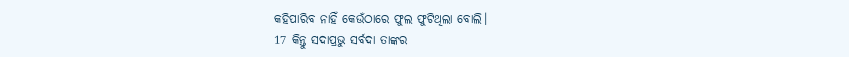କହିପାରିବ ନାହିଁ କେଉଁଠାରେ ଫୁଲ ଫୁଟିଥିଲା ବୋଲି।
17 କିନ୍ତୁ ସଦାପ୍ରଭୁ ସର୍ବଦା ତାଙ୍କର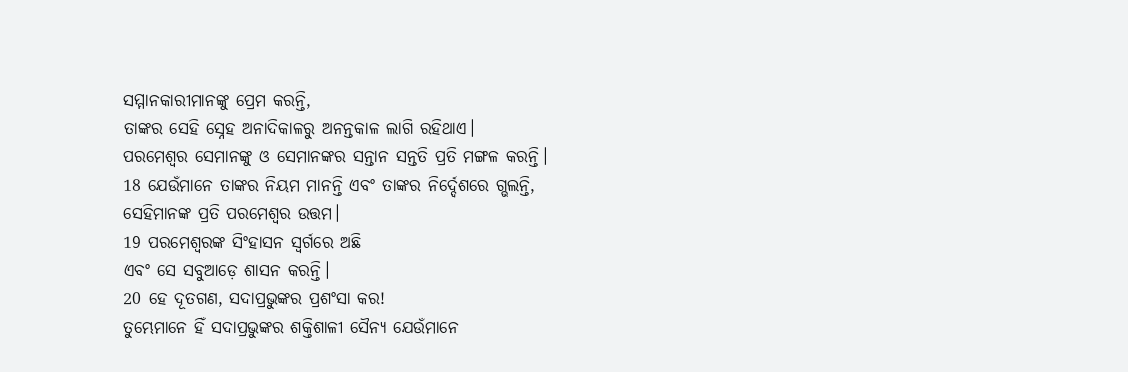ସମ୍ମାନକାରୀମାନଙ୍କୁ ପ୍ରେମ କରନ୍ତି,
ତାଙ୍କର ସେହି ସ୍ନେହ ଅନାଦିକାଳରୁ ଅନନ୍ତକାଳ ଲାଗି ରହିଥାଏ।
ପରମେଶ୍ୱର ସେମାନଙ୍କୁ ଓ ସେମାନଙ୍କର ସନ୍ତାନ ସନ୍ତତି ପ୍ରତି ମଙ୍ଗଳ କରନ୍ତି।
18 ଯେଉଁମାନେ ତାଙ୍କର ନିୟମ ମାନନ୍ତି ଏବଂ ତାଙ୍କର ନିର୍ଦ୍ଦେଶରେ ଗ୍ଭଲନ୍ତି,
ସେହିମାନଙ୍କ ପ୍ରତି ପରମେଶ୍ୱର ଉତ୍ତମ।
19 ପରମେଶ୍ୱରଙ୍କ ସିଂହାସନ ସ୍ୱର୍ଗରେ ଅଛି
ଏବଂ ସେ ସବୁଆଡ଼େ ଶାସନ କରନ୍ତି।
20 ହେ ଦୂତଗଣ, ସଦାପ୍ରଭୁଙ୍କର ପ୍ରଶଂସା କର!
ତୁମ୍ଭେମାନେ ହିଁ ସଦାପ୍ରଭୁଙ୍କର ଶକ୍ତିଶାଳୀ ସୈନ୍ୟ ଯେଉଁମାନେ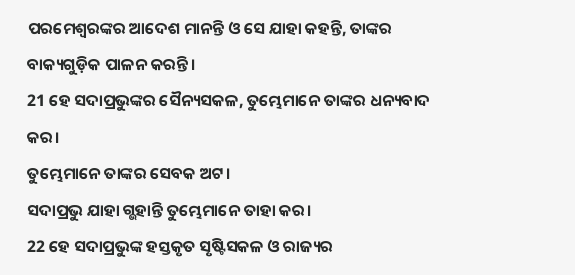ପରମେଶ୍ୱରଙ୍କର ଆଦେଶ ମାନନ୍ତି ଓ ସେ ଯାହା କହନ୍ତି, ତାଙ୍କର ବାକ୍ୟଗୁଡ଼ିକ ପାଳନ କରନ୍ତି।
21 ହେ ସଦାପ୍ରଭୁଙ୍କର ସୈନ୍ୟସକଳ, ତୁମ୍ଭେମାନେ ତାଙ୍କର ଧନ୍ୟବାଦ କର।
ତୁମ୍ଭେମାନେ ତାଙ୍କର ସେବକ ଅଟ।
ସଦାପ୍ରଭୁ ଯାହା ଗ୍ଭହାନ୍ତି ତୁମ୍ଭେମାନେ ତାହା କର।
22 ହେ ସଦାପ୍ରଭୁଙ୍କ ହସ୍ତକୃତ ସୃଷ୍ଟିସକଳ ଓ ରାଜ୍ୟର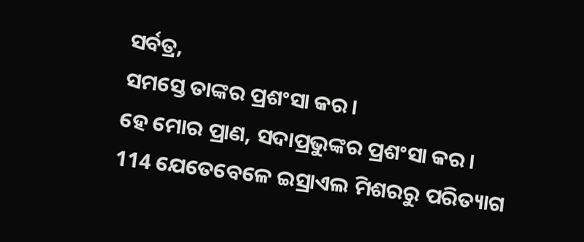ସର୍ବତ୍ର,
ସମସ୍ତେ ତାଙ୍କର ପ୍ରଶଂସା କର।
ହେ ମୋର ପ୍ରାଣ, ସଦାପ୍ରଭୁଙ୍କର ପ୍ରଶଂସା କର।
114 ଯେତେବେଳେ ଇସ୍ରାଏଲ ମିଶରରୁ ପରିତ୍ୟାଗ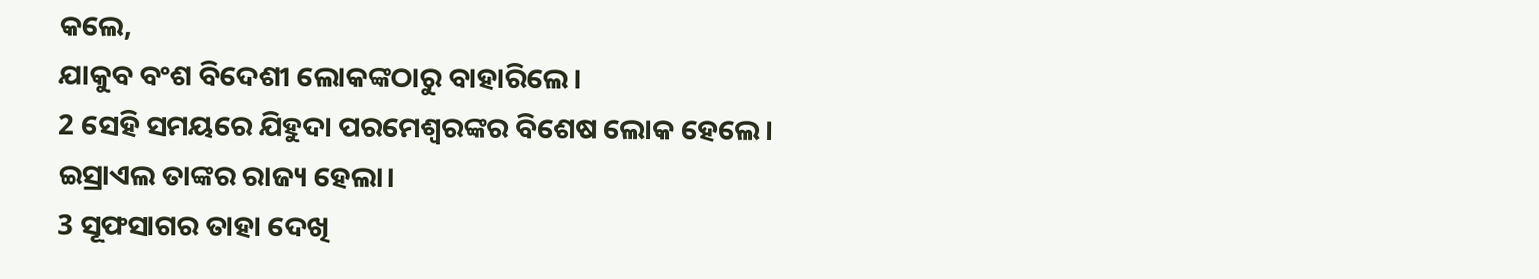କଲେ,
ଯାକୁବ ବଂଶ ବିଦେଶୀ ଲୋକଙ୍କଠାରୁ ବାହାରିଲେ।
2 ସେହି ସମୟରେ ଯିହୁଦା ପରମେଶ୍ୱରଙ୍କର ବିଶେଷ ଲୋକ ହେଲେ।
ଇସ୍ରାଏଲ ତାଙ୍କର ରାଜ୍ୟ ହେଲା।
3 ସୂଫସାଗର ତାହା ଦେଖି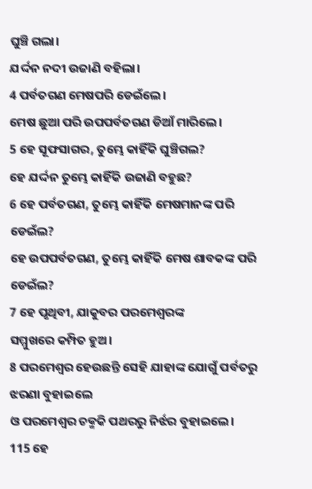ଘୁଞ୍ଚି ଗଲା।
ଯର୍ଦ୍ଦନ ନଦୀ ଉଜାଣି ବହିଲା।
4 ପର୍ବତଗଣ ମେଷପରି ଡେଇଁଲେ।
ମେଷ ଛୁଆ ପରି ଉପପର୍ବତଗଣ ଡିଆଁ ମାରିଲେ।
5 ହେ ସୂଫସାଗର, ତୁମ୍ଭେ କାହିଁକି ଘୁଞ୍ଚିଗଲ?
ହେ ଯର୍ଦ୍ଦନ ତୁମ୍ଭେ କାହିଁକି ଉଜାଣି ବହୁଛ?
6 ହେ ପର୍ବତଗଣ, ତୁମ୍ଭେ କାହିଁକି ମେଷମାନଙ୍କ ପରି ଡେଇଁଲ?
ହେ ଉପପର୍ବତଗଣ, ତୁମ୍ଭେ କାହିଁକି ମେଷ ଶାବକଙ୍କ ପରି ଡେଇଁଲ?
7 ହେ ପୃଥିବୀ, ଯାକୁବର ପରମେଶ୍ୱରଙ୍କ
ସମ୍ମୁଖରେ କମ୍ପିତ ହୁଅ।
8 ପରମେଶ୍ୱର ହେଉଛନ୍ତି ସେହି ଯାହାଙ୍କ ଯୋଗୁଁ ପର୍ବତରୁ ଝରଣା ବୁହାଇଲେ
ଓ ପରମେଶ୍ୱର ଚକ୍ମକି ପଥରରୁ ନିର୍ଝର ବୁହାଇଲେ।
115 ହେ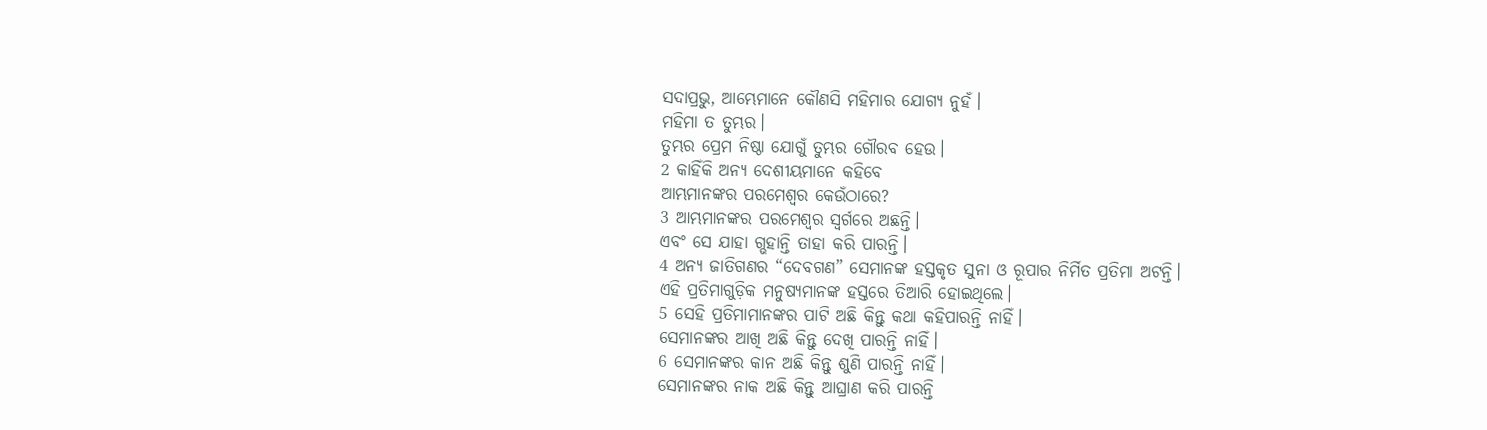ସଦାପ୍ରଭୁ, ଆମ୍ଭେମାନେ କୌଣସି ମହିମାର ଯୋଗ୍ୟ ନୁହଁ।
ମହିମା ତ ତୁମ୍ଭର।
ତୁମ୍ଭର ପ୍ରେମ ନିଷ୍ଠା ଯୋଗୁଁ ତୁମ୍ଭର ଗୌରବ ହେଉ।
2 କାହିଁକି ଅନ୍ୟ ଦେଶୀୟମାନେ କହିବେ
ଆମ୍ଭମାନଙ୍କର ପରମେଶ୍ୱର କେଉଁଠାରେ?
3 ଆମ୍ଭମାନଙ୍କର ପରମେଶ୍ୱର ସ୍ୱର୍ଗରେ ଅଛନ୍ତି।
ଏବଂ ସେ ଯାହା ଗ୍ଭହାନ୍ତି ତାହା କରି ପାରନ୍ତି।
4 ଅନ୍ୟ ଜାତିଗଣର “ଦେବଗଣ” ସେମାନଙ୍କ ହସ୍ତକୃତ ସୁନା ଓ ରୂପାର ନିର୍ମିତ ପ୍ରତିମା ଅଟନ୍ତି।
ଏହି ପ୍ରତିମାଗୁଡ଼ିକ ମନୁଷ୍ୟମାନଙ୍କ ହସ୍ତରେ ତିଆରି ହୋଇଥିଲେ।
5 ସେହି ପ୍ରତିମାମାନଙ୍କର ପାଟି ଅଛି କିନ୍ତୁ କଥା କହିପାରନ୍ତି ନାହିଁ।
ସେମାନଙ୍କର ଆଖି ଅଛି କିନ୍ତୁ ଦେଖି ପାରନ୍ତି ନାହିଁ।
6 ସେମାନଙ୍କର କାନ ଅଛି କିନ୍ତୁ ଶୁଣି ପାରନ୍ତି ନାହିଁ।
ସେମାନଙ୍କର ନାକ ଅଛି କିନ୍ତୁ ଆଘ୍ରାଣ କରି ପାରନ୍ତି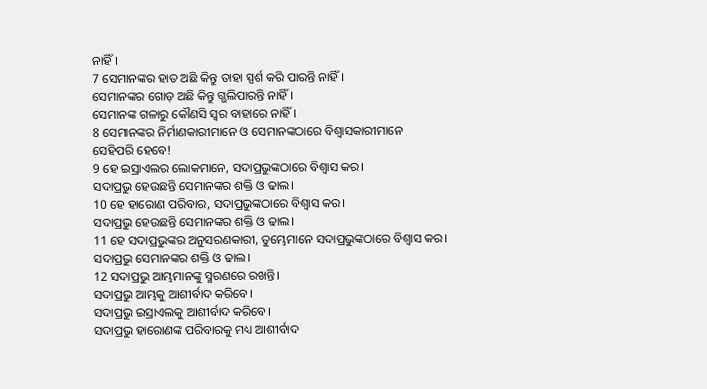ନାହିଁ।
7 ସେମାନଙ୍କର ହାତ ଅଛି କିନ୍ତୁ ତାହା ସ୍ପର୍ଶ କରି ପାରନ୍ତି ନାହିଁ।
ସେମାନଙ୍କର ଗୋଡ଼ ଅଛି କିନ୍ତୁ ଗ୍ଭଲିପାରନ୍ତି ନାହିଁ।
ସେମାନଙ୍କ ଗଳାରୁ କୌଣସି ସ୍ୱର ବାହାରେ ନାହିଁ।
8 ସେମାନଙ୍କର ନିର୍ମାଣକାରୀମାନେ ଓ ସେମାନଙ୍କଠାରେ ବିଶ୍ୱାସକାରୀମାନେ
ସେହିପରି ହେବେ!
9 ହେ ଇସ୍ରାଏଲର ଲୋକମାନେ, ସଦାପ୍ରଭୁଙ୍କଠାରେ ବିଶ୍ୱାସ କର।
ସଦାପ୍ରଭୁ ହେଉଛନ୍ତି ସେମାନଙ୍କର ଶକ୍ତି ଓ ଢାଲ।
10 ହେ ହାରୋଣ ପରିବାର, ସଦାପ୍ରଭୁଙ୍କଠାରେ ବିଶ୍ୱାସ କର।
ସଦାପ୍ରଭୁ ହେଉଛନ୍ତି ସେମାନଙ୍କର ଶକ୍ତି ଓ ଢାଲ।
11 ହେ ସଦାପ୍ରଭୁଙ୍କର ଅନୁସରଣକାରୀ, ତୁମ୍ଭେମାନେ ସଦାପ୍ରଭୁଙ୍କଠାରେ ବିଶ୍ୱାସ କର।
ସଦାପ୍ରଭୁ ସେମାନଙ୍କର ଶକ୍ତି ଓ ଢାଲ।
12 ସଦାପ୍ରଭୁ ଆମ୍ଭମାନଙ୍କୁ ସ୍ମରଣରେ ରଖନ୍ତି।
ସଦାପ୍ରଭୁ ଆମ୍ଭକୁ ଆଶୀର୍ବାଦ କରିବେ।
ସଦାପ୍ରଭୁ ଇସ୍ରାଏଲକୁ ଆଶୀର୍ବାଦ କରିବେ।
ସଦାପ୍ରଭୁ ହାରୋଣଙ୍କ ପରିବାରକୁ ମଧ୍ୟ ଆଶୀର୍ବାଦ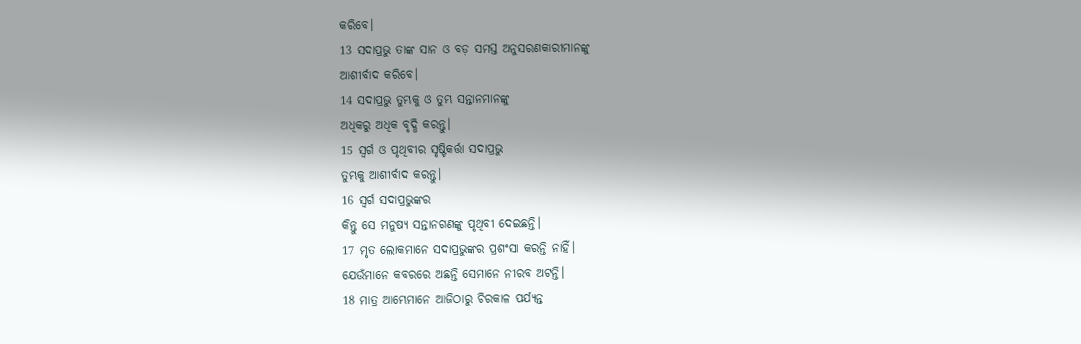କରିବେ।
13 ସଦାପ୍ରଭୁ ତାଙ୍କ ସାନ ଓ ବଡ଼ ସମସ୍ତ ଅନୁସରଣକାରୀମାନଙ୍କୁ
ଆଶୀର୍ବାଦ କରିବେ।
14 ସଦାପ୍ରଭୁ ତୁମ୍ଭକୁ ଓ ତୁମ୍ଭ ସନ୍ତାନମାନଙ୍କୁ
ଅଧିକରୁ ଅଧିକ ବୃଦ୍ଧି କରନ୍ତୁ।
15 ସ୍ୱର୍ଗ ଓ ପୃଥିବୀର ସୃଷ୍ଟିକର୍ତ୍ତା ସଦାପ୍ରଭୁ
ତୁମ୍ଭକୁ ଆଶୀର୍ବାଦ କରନ୍ତୁ।
16 ସ୍ୱର୍ଗ ସଦାପ୍ରଭୁଙ୍କର
କିନ୍ତୁ ସେ ମନୁଷ୍ୟ ସନ୍ତାନଗଣଙ୍କୁ ପୃଥିବୀ ଦେଇଛନ୍ତି।
17 ମୃତ ଲୋକମାନେ ସଦାପ୍ରଭୁଙ୍କର ପ୍ରଶଂସା କରନ୍ତି ନାହିଁ।
ଯେଉଁମାନେ କବରରେ ଅଛନ୍ତି ସେମାନେ ନୀରବ ଅଟନ୍ତି।
18 ମାତ୍ର ଆମ୍ଭେମାନେ ଆଜିଠାରୁ ଚିରକାଳ ପର୍ଯ୍ୟନ୍ତ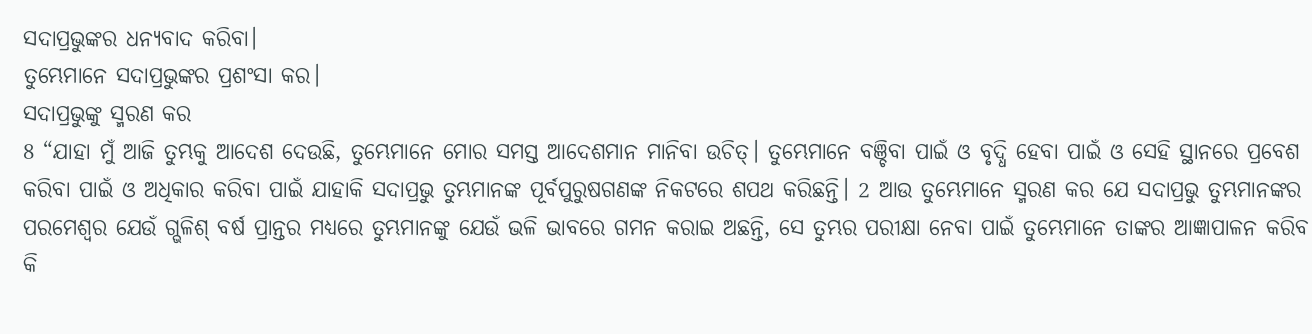ସଦାପ୍ରଭୁଙ୍କର ଧନ୍ୟବାଦ କରିବା।
ତୁମ୍ଭେମାନେ ସଦାପ୍ରଭୁଙ୍କର ପ୍ରଶଂସା କର।
ସଦାପ୍ରଭୁଙ୍କୁ ସ୍ମରଣ କର
8 “ଯାହା ମୁଁ ଆଜି ତୁମ୍ଭକୁ ଆଦେଶ ଦେଉଛି, ତୁମ୍ଭେମାନେ ମୋର ସମସ୍ତ ଆଦେଶମାନ ମାନିବା ଉଚିତ୍। ତୁମ୍ଭେମାନେ ବଞ୍ଚିବା ପାଇଁ ଓ ବୃଦ୍ଧି ହେବା ପାଇଁ ଓ ସେହି ସ୍ଥାନରେ ପ୍ରବେଶ କରିବା ପାଇଁ ଓ ଅଧିକାର କରିବା ପାଇଁ ଯାହାକି ସଦାପ୍ରଭୁ ତୁମ୍ଭମାନଙ୍କ ପୂର୍ବପୁରୁଷଗଣଙ୍କ ନିକଟରେ ଶପଥ କରିଛନ୍ତି। 2 ଆଉ ତୁମ୍ଭେମାନେ ସ୍ମରଣ କର ଯେ ସଦାପ୍ରଭୁ ତୁମ୍ଭମାନଙ୍କର ପରମେଶ୍ୱର ଯେଉଁ ଗ୍ଭଳିଶ୍ ବର୍ଷ ପ୍ରାନ୍ତର ମଧ୍ୟରେ ତୁମ୍ଭମାନଙ୍କୁ ଯେଉଁ ଭଳି ଭାବରେ ଗମନ କରାଇ ଅଛନ୍ତି, ସେ ତୁମ୍ଭର ପରୀକ୍ଷା ନେବା ପାଇଁ ତୁମ୍ଭେମାନେ ତାଙ୍କର ଆଜ୍ଞାପାଳନ କରିବ କି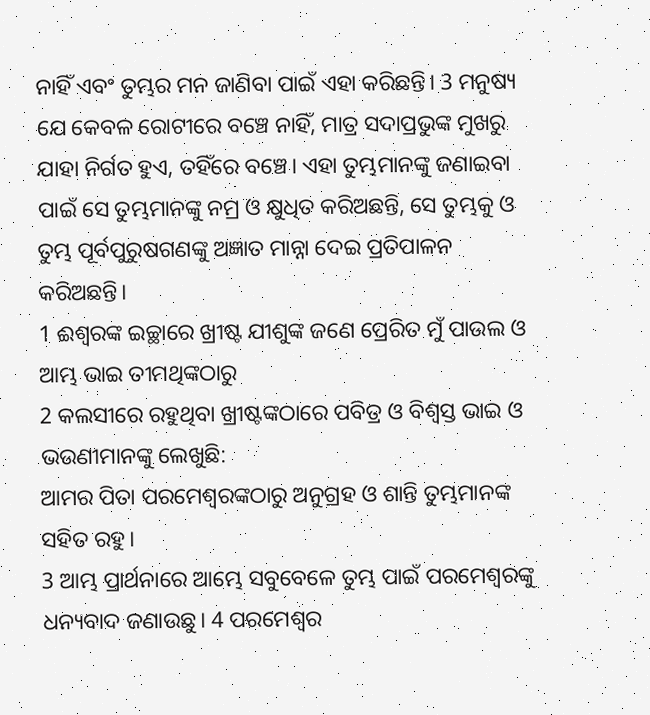ନାହିଁ ଏବଂ ତୁମ୍ଭର ମନ ଜାଣିବା ପାଇଁ ଏହା କରିଛନ୍ତି। 3 ମନୁଷ୍ୟ ଯେ କେବଳ ରୋଟୀରେ ବଞ୍ଚେ ନାହିଁ, ମାତ୍ର ସଦାପ୍ରଭୁଙ୍କ ମୁଖରୁ ଯାହା ନିର୍ଗତ ହୁଏ, ତହିଁରେ ବଞ୍ଚେ। ଏହା ତୁମ୍ଭମାନଙ୍କୁ ଜଣାଇବା ପାଇଁ ସେ ତୁମ୍ଭମାନଙ୍କୁ ନମ୍ର ଓ କ୍ଷୁଧିତ କରିଅଛନ୍ତି, ସେ ତୁମ୍ଭକୁ ଓ ତୁମ୍ଭ ପୂର୍ବପୁରୁଷଗଣଙ୍କୁ ଅଜ୍ଞାତ ମାନ୍ନା ଦେଇ ପ୍ରତିପାଳନ କରିଅଛନ୍ତି।
1 ଈଶ୍ୱରଙ୍କ ଇଚ୍ଛାରେ ଖ୍ରୀଷ୍ଟ ଯୀଶୁଙ୍କ ଜଣେ ପ୍ରେରିତ ମୁଁ ପାଉଲ ଓ ଆମ୍ଭ ଭାଇ ତୀମଥିଙ୍କଠାରୁ
2 କଲସୀରେ ରହୁଥିବା ଖ୍ରୀଷ୍ଟଙ୍କଠାରେ ପବିତ୍ର ଓ ବିଶ୍ୱସ୍ତ ଭାଇ ଓ ଭଉଣୀମାନଙ୍କୁ ଲେଖୁଛି:
ଆମର ପିତା ପରମେଶ୍ୱରଙ୍କଠାରୁ ଅନୁଗ୍ରହ ଓ ଶାନ୍ତି ତୁମ୍ଭମାନଙ୍କ ସହିତ ରହୁ।
3 ଆମ୍ଭ ପ୍ରାର୍ଥନାରେ ଆମ୍ଭେ ସବୁବେଳେ ତୁମ୍ଭ ପାଇଁ ପରମେଶ୍ୱରଙ୍କୁ ଧନ୍ୟବାଦ ଜଣାଉଛୁ। 4 ପରମେଶ୍ୱର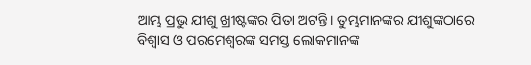ଆମ୍ଭ ପ୍ରଭୁ ଯୀଶୁ ଖ୍ରୀଷ୍ଟଙ୍କର ପିତା ଅଟନ୍ତି। ତୁମ୍ଭମାନଙ୍କର ଯୀଶୁଙ୍କଠାରେ ବିଶ୍ୱାସ ଓ ପରମେଶ୍ୱରଙ୍କ ସମସ୍ତ ଲୋକମାନଙ୍କ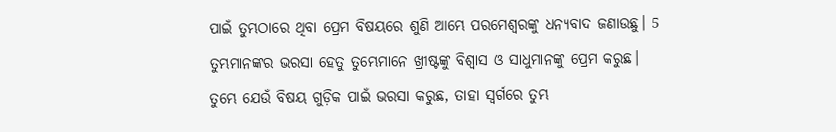ପାଇଁ ତୁମ୍ଭଠାରେ ଥିବା ପ୍ରେମ ବିଷୟରେ ଶୁଣି ଆମ୍ଭେ ପରମେଶ୍ୱରଙ୍କୁ ଧନ୍ୟବାଦ ଜଣାଉଛୁ। 5 ତୁମ୍ଭମାନଙ୍କର ଭରସା ହେତୁ ତୁମ୍ଭେମାନେ ଖ୍ରୀଷ୍ଟଙ୍କୁ ବିଶ୍ୱାସ ଓ ସାଧୁମାନଙ୍କୁ ପ୍ରେମ କରୁଛ। ତୁମ୍ଭେ ଯେଉଁ ବିଷୟ ଗୁଡ଼ିକ ପାଇଁ ଭରସା କରୁଛ, ତାହା ସ୍ୱର୍ଗରେ ତୁମ୍ଭ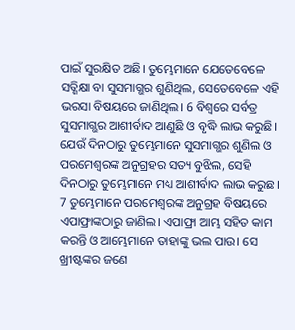ପାଇଁ ସୁରକ୍ଷିତ ଅଛି। ତୁମ୍ଭେମାନେ ଯେତେବେଳେ ସତ୍ଶିକ୍ଷା ବା ସୁସମାଗ୍ଭର ଶୁଣିଥିଲ, ସେତେବେଳେ ଏହି ଭରସା ବିଷୟରେ ଜାଣିଥିଲ। 6 ବିଶ୍ୱରେ ସର୍ବତ୍ର ସୁସମାଗ୍ଭର ଆଶୀର୍ବାଦ ଆଣୁଛି ଓ ବୃଦ୍ଧି ଲାଭ କରୁଛି। ଯେଉଁ ଦିନଠାରୁ ତୁମ୍ଭେମାନେ ସୁସମାଗ୍ଭର ଶୁଣିଲ ଓ ପରମେଶ୍ୱରଙ୍କ ଅନୁଗ୍ରହର ସତ୍ୟ ବୁଝିଲ, ସେହି ଦିନଠାରୁ ତୁମ୍ଭେମାନେ ମଧ୍ୟ ଆଶୀର୍ବାଦ ଲାଭ କରୁଛ। 7 ତୁମ୍ଭେମାନେ ପରମେଶ୍ୱରଙ୍କ ଅନୁଗ୍ରହ ବିଷୟରେ ଏପାଫ୍ରାଙ୍କଠାରୁ ଜାଣିଲ। ଏପାଫ୍ରା ଆମ୍ଭ ସହିତ କାମ କରନ୍ତି ଓ ଆମ୍ଭେମାନେ ତାହାଙ୍କୁ ଭଲ ପାଉ। ସେ ଖ୍ରୀଷ୍ଟଙ୍କର ଜଣେ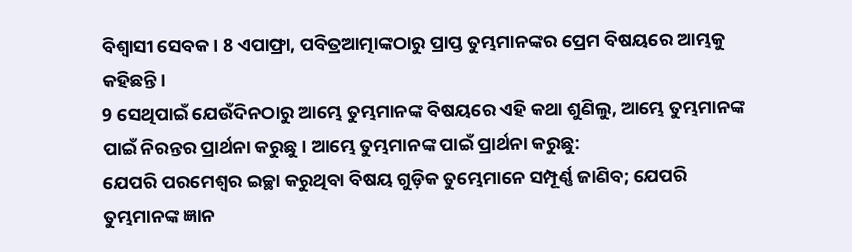ବିଶ୍ୱାସୀ ସେବକ। 8 ଏପାଫ୍ରା, ପବିତ୍ରଆତ୍ମାଙ୍କଠାରୁ ପ୍ରାପ୍ତ ତୁମ୍ଭମାନଙ୍କର ପ୍ରେମ ବିଷୟରେ ଆମ୍ଭକୁ କହିଛନ୍ତି।
9 ସେଥିପାଇଁ ଯେଉଁଦିନଠାରୁ ଆମ୍ଭେ ତୁମ୍ଭମାନଙ୍କ ବିଷୟରେ ଏହି କଥା ଶୁଣିଲୁ, ଆମ୍ଭେ ତୁମ୍ଭମାନଙ୍କ ପାଇଁ ନିରନ୍ତର ପ୍ରାର୍ଥନା କରୁଛୁ। ଆମ୍ଭେ ତୁମ୍ଭମାନଙ୍କ ପାଇଁ ପ୍ରାର୍ଥନା କରୁଛୁ:
ଯେପରି ପରମେଶ୍ୱର ଇଚ୍ଛା କରୁଥିବା ବିଷୟ ଗୁଡ଼ିକ ତୁମ୍ଭେମାନେ ସମ୍ପୂର୍ଣ୍ଣ ଜାଣିବ; ଯେପରି ତୁମ୍ଭମାନଙ୍କ ଜ୍ଞାନ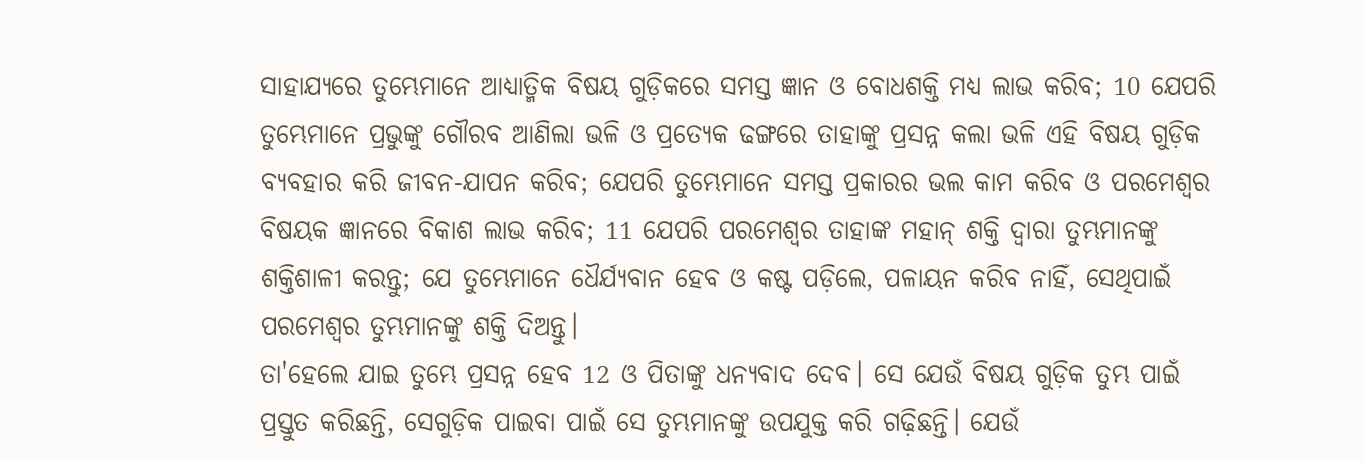ସାହାଯ୍ୟରେ ତୁମ୍ଭେମାନେ ଆଧ୍ୟାତ୍ମିକ ବିଷୟ ଗୁଡ଼ିକରେ ସମସ୍ତ ଜ୍ଞାନ ଓ ବୋଧଶକ୍ତି ମଧ୍ୟ ଲାଭ କରିବ; 10 ଯେପରି ତୁମ୍ଭେମାନେ ପ୍ରଭୁଙ୍କୁ ଗୌରବ ଆଣିଲା ଭଳି ଓ ପ୍ରତ୍ୟେକ ଢଙ୍ଗରେ ତାହାଙ୍କୁ ପ୍ରସନ୍ନ କଲା ଭଳି ଏହି ବିଷୟ ଗୁଡ଼ିକ ବ୍ୟବହାର କରି ଜୀବନ-ଯାପନ କରିବ; ଯେପରି ତୁମ୍ଭେମାନେ ସମସ୍ତ ପ୍ରକାରର ଭଲ କାମ କରିବ ଓ ପରମେଶ୍ୱର ବିଷୟକ ଜ୍ଞାନରେ ବିକାଶ ଲାଭ କରିବ; 11 ଯେପରି ପରମେଶ୍ୱର ତାହାଙ୍କ ମହାନ୍ ଶକ୍ତି ଦ୍ୱାରା ତୁମ୍ଭମାନଙ୍କୁ ଶକ୍ତିଶାଳୀ କରନ୍ତୁ; ଯେ ତୁମ୍ଭେମାନେ ଧୈର୍ଯ୍ୟବାନ ହେବ ଓ କଷ୍ଟ ପଡ଼ିଲେ, ପଳାୟନ କରିବ ନାହିଁ, ସେଥିପାଇଁ ପରମେଶ୍ୱର ତୁମ୍ଭମାନଙ୍କୁ ଶକ୍ତି ଦିଅନ୍ତୁ।
ତା'ହେଲେ ଯାଇ ତୁମ୍ଭେ ପ୍ରସନ୍ନ ହେବ 12 ଓ ପିତାଙ୍କୁ ଧନ୍ୟବାଦ ଦେବ। ସେ ଯେଉଁ ବିଷୟ ଗୁଡ଼ିକ ତୁମ୍ଭ ପାଇଁ ପ୍ରସ୍ତୁତ କରିଛନ୍ତି, ସେଗୁଡ଼ିକ ପାଇବା ପାଇଁ ସେ ତୁମ୍ଭମାନଙ୍କୁ ଉପଯୁକ୍ତ କରି ଗଢ଼ିଛନ୍ତି। ଯେଉଁ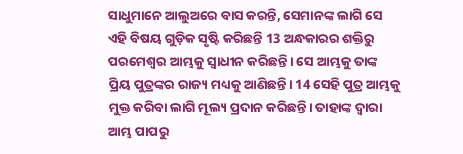ସାଧୁମାନେ ଆଲୁଅରେ ବାସ କରନ୍ତି, ସେମାନଙ୍କ ଲାଗି ସେ ଏହି ବିଷୟ ଗୁଡ଼ିକ ସୃଷ୍ଟି କରିଛନ୍ତି 13 ଅନ୍ଧକାରର ଶକ୍ତିରୁ ପରମେଶ୍ୱର ଆମ୍ଭକୁ ସ୍ୱାଧୀନ କରିଛନ୍ତି। ସେ ଆମ୍ଭକୁ ତାଙ୍କ ପ୍ରିୟ ପୁତ୍ରଙ୍କର ରାଜ୍ୟ ମଧ୍ୟକୁ ଆଣିଛନ୍ତି। 14 ସେହି ପୁତ୍ର ଆମ୍ଭକୁ ମୁକ୍ତ କରିବା ଲାଗି ମୂଲ୍ୟ ପ୍ରଦାନ କରିଛନ୍ତି। ତାହାଙ୍କ ଦ୍ୱାରା ଆମ୍ଭ ପାପରୁ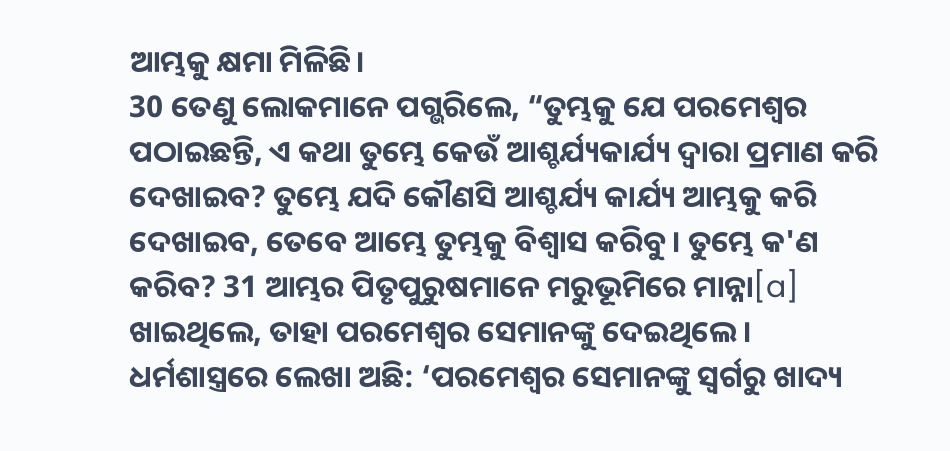ଆମ୍ଭକୁ କ୍ଷମା ମିଳିଛି।
30 ତେଣୁ ଲୋକମାନେ ପଗ୍ଭରିଲେ, “ତୁମ୍ଭକୁ ଯେ ପରମେଶ୍ୱର ପଠାଇଛନ୍ତି, ଏ କଥା ତୁମ୍ଭେ କେଉଁ ଆଶ୍ଚର୍ଯ୍ୟକାର୍ଯ୍ୟ ଦ୍ୱାରା ପ୍ରମାଣ କରି ଦେଖାଇବ? ତୁମ୍ଭେ ଯଦି କୌଣସି ଆଶ୍ଚର୍ଯ୍ୟ କାର୍ଯ୍ୟ ଆମ୍ଭକୁ କରି ଦେଖାଇବ, ତେବେ ଆମ୍ଭେ ତୁମ୍ଭକୁ ବିଶ୍ୱାସ କରିବୁ। ତୁମ୍ଭେ କ'ଣ କରିବ? 31 ଆମ୍ଭର ପିତୃପୁରୁଷମାନେ ମରୁଭୂମିରେ ମାନ୍ନା[a] ଖାଇଥିଲେ, ତାହା ପରମେଶ୍ୱର ସେମାନଙ୍କୁ ଦେଇଥିଲେ। ଧର୍ମଶାସ୍ତ୍ରରେ ଲେଖା ଅଛି: ‘ପରମେଶ୍ୱର ସେମାନଙ୍କୁ ସ୍ୱର୍ଗରୁ ଖାଦ୍ୟ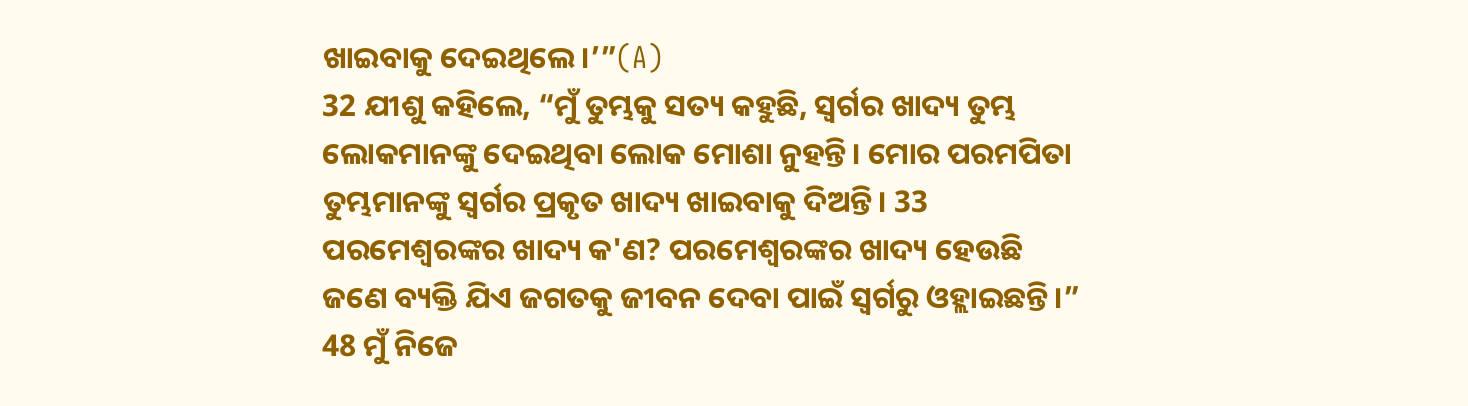ଖାଇବାକୁ ଦେଇଥିଲେ।’”(A)
32 ଯୀଶୁ କହିଲେ, “ମୁଁ ତୁମ୍ଭକୁ ସତ୍ୟ କହୁଛି, ସ୍ୱର୍ଗର ଖାଦ୍ୟ ତୁମ୍ଭ ଲୋକମାନଙ୍କୁ ଦେଇଥିବା ଲୋକ ମୋଶା ନୁହନ୍ତି। ମୋର ପରମପିତା ତୁମ୍ଭମାନଙ୍କୁ ସ୍ୱର୍ଗର ପ୍ରକୃତ ଖାଦ୍ୟ ଖାଇବାକୁ ଦିଅନ୍ତି। 33 ପରମେଶ୍ୱରଙ୍କର ଖାଦ୍ୟ କ'ଣ? ପରମେଶ୍ୱରଙ୍କର ଖାଦ୍ୟ ହେଉଛି ଜଣେ ବ୍ୟକ୍ତି ଯିଏ ଜଗତକୁ ଜୀବନ ଦେବା ପାଇଁ ସ୍ୱର୍ଗରୁ ଓହ୍ଲାଇଛନ୍ତି।”
48 ମୁଁ ନିଜେ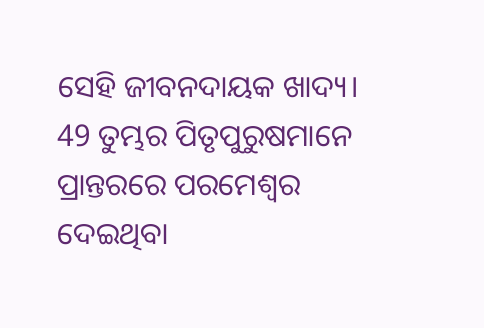ସେହି ଜୀବନଦାୟକ ଖାଦ୍ୟ। 49 ତୁମ୍ଭର ପିତୃପୁରୁଷମାନେ ପ୍ରାନ୍ତରରେ ପରମେଶ୍ୱର ଦେଇଥିବା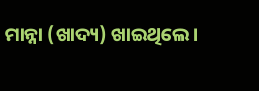ମାନ୍ନା (ଖାଦ୍ୟ) ଖାଇଥିଲେ।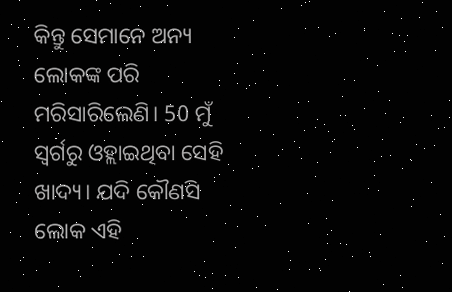କିନ୍ତୁ ସେମାନେ ଅନ୍ୟ ଲୋକଙ୍କ ପରି ମରିସାରିଲେଣି। 50 ମୁଁ ସ୍ୱର୍ଗରୁ ଓହ୍ଲାଇଥିବା ସେହି ଖାଦ୍ୟ। ଯଦି କୌଣସି ଲୋକ ଏହି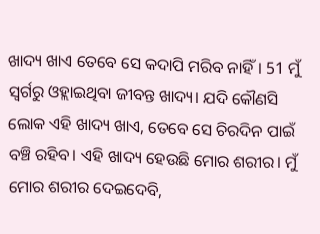ଖାଦ୍ୟ ଖାଏ ତେବେ ସେ କଦାପି ମରିବ ନାହିଁ। 51 ମୁଁ ସ୍ୱର୍ଗରୁ ଓହ୍ଲାଇଥିବା ଜୀବନ୍ତ ଖାଦ୍ୟ। ଯଦି କୌଣସି ଲୋକ ଏହି ଖାଦ୍ୟ ଖାଏ, ତେବେ ସେ ଚିରଦିନ ପାଇଁ ବଞ୍ଚି ରହିବ। ଏହି ଖାଦ୍ୟ ହେଉଛି ମୋର ଶରୀର। ମୁଁ ମୋର ଶରୀର ଦେଇଦେବି,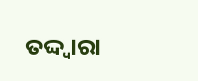ତଦ୍ଦ୍ୱାରା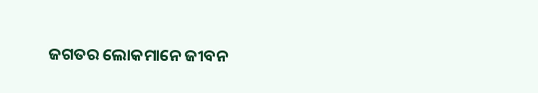ଜଗତର ଲୋକମାନେ ଜୀବନ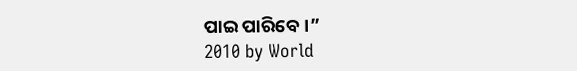ପାଇ ପାରିବେ।”
2010 by World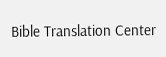Bible Translation Center